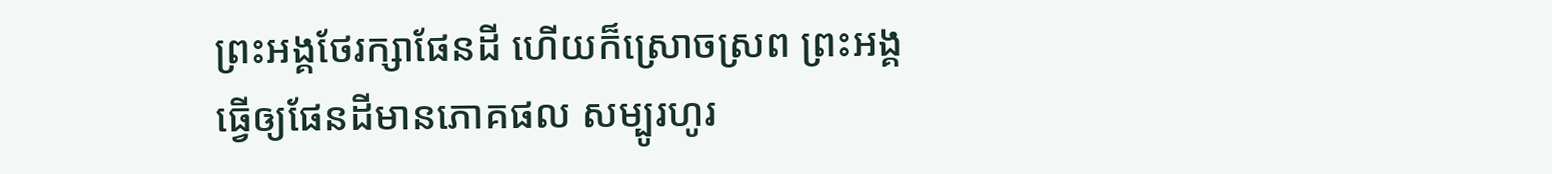ព្រះអង្គថែរក្សាផែនដី ហើយក៏ស្រោចស្រព ព្រះអង្គធ្វើឲ្យផែនដីមានភោគផល សម្បូរហូរ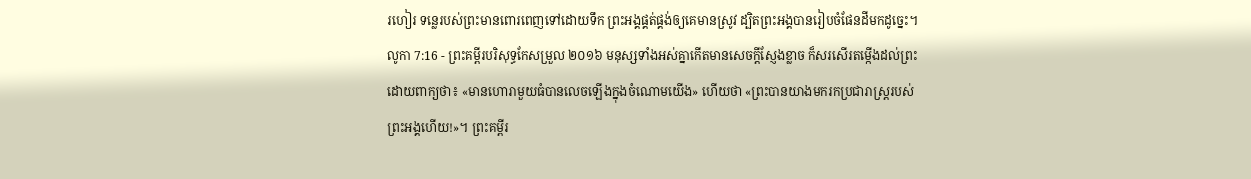រហៀរ ទន្លេរបស់ព្រះមានពោរពេញទៅដោយទឹក ព្រះអង្គផ្គត់ផ្គង់ឲ្យគេមានស្រូវ ដ្បិតព្រះអង្គបានរៀបចំផែនដីមកដូច្នេះ។
លូកា 7:16 - ព្រះគម្ពីរបរិសុទ្ធកែសម្រួល ២០១៦ មនុស្សទាំងអស់គ្នាកើតមានសេចក្តីស្ញែងខ្លាច ក៏សរសើរតម្កើងដល់ព្រះ ដោយពាក្យថា៖ «មានហោរាមួយធំបានលេចឡើងក្នុងចំណោមយើង» ហើយថា «ព្រះបានយាងមករកប្រជារាស្ត្ររបស់ព្រះអង្គហើយ!»។ ព្រះគម្ពីរ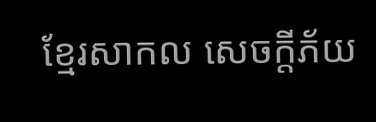ខ្មែរសាកល សេចក្ដីភ័យ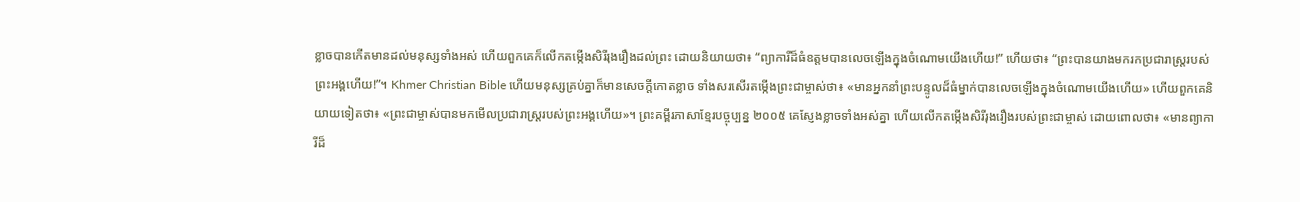ខ្លាចបានកើតមានដល់មនុស្សទាំងអស់ ហើយពួកគេក៏លើកតម្កើងសិរីរុងរឿងដល់ព្រះ ដោយនិយាយថា៖ “ព្យាការីដ៏ធំឧត្ដមបានលេចឡើងក្នុងចំណោមយើងហើយ!” ហើយថា៖ “ព្រះបានយាងមករកប្រជារាស្ត្ររបស់ព្រះអង្គហើយ!”។ Khmer Christian Bible ហើយមនុស្សគ្រប់គ្នាក៏មានសេចក្ដីកោតខ្លាច ទាំងសរសើរតម្កើងព្រះជាម្ចាស់ថា៖ «មានអ្នកនាំព្រះបន្ទូលដ៏ធំម្នាក់បានលេចឡើងក្នុងចំណោមយើងហើយ» ហើយពួកគេនិយាយទៀតថា៖ «ព្រះជាម្ចាស់បានមកមើលប្រជារាស្ដ្ររបស់ព្រះអង្គហើយ»។ ព្រះគម្ពីរភាសាខ្មែរបច្ចុប្បន្ន ២០០៥ គេស្ញែងខ្លាចទាំងអស់គ្នា ហើយលើកតម្កើងសិរីរុងរឿងរបស់ព្រះជាម្ចាស់ ដោយពោលថា៖ «មានព្យាការីដ៏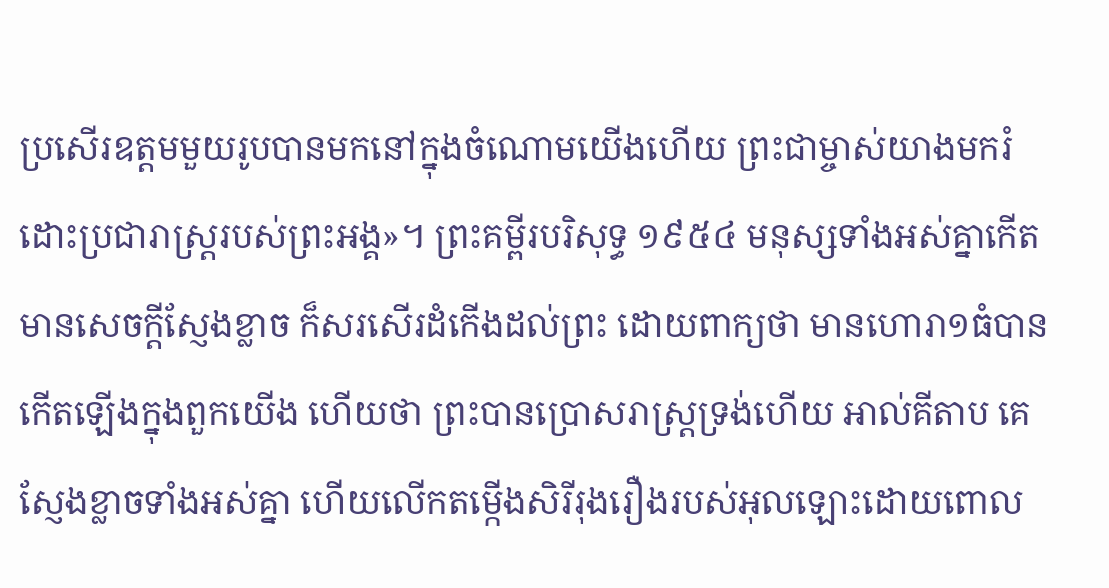ប្រសើរឧត្ដមមួយរូបបានមកនៅក្នុងចំណោមយើងហើយ ព្រះជាម្ចាស់យាងមករំដោះប្រជារាស្ត្ររបស់ព្រះអង្គ»។ ព្រះគម្ពីរបរិសុទ្ធ ១៩៥៤ មនុស្សទាំងអស់គ្នាកើតមានសេចក្ដីស្ញែងខ្លាច ក៏សរសើរដំកើងដល់ព្រះ ដោយពាក្យថា មានហោរា១ធំបានកើតឡើងក្នុងពួកយើង ហើយថា ព្រះបានប្រោសរាស្ត្រទ្រង់ហើយ អាល់គីតាប គេស្ញែងខ្លាចទាំងអស់គ្នា ហើយលើកតម្កើងសិរីរុងរឿងរបស់អុលឡោះដោយពោល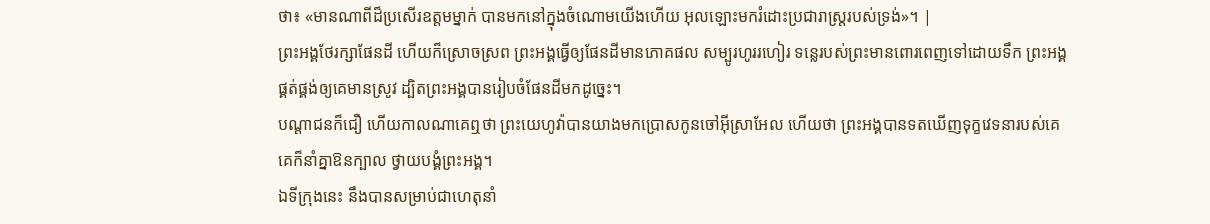ថា៖ «មានណាពីដ៏ប្រសើរឧត្ដមម្នាក់ បានមកនៅក្នុងចំណោមយើងហើយ អុលឡោះមករំដោះប្រជារាស្ដ្ររបស់ទ្រង់»។ |
ព្រះអង្គថែរក្សាផែនដី ហើយក៏ស្រោចស្រព ព្រះអង្គធ្វើឲ្យផែនដីមានភោគផល សម្បូរហូររហៀរ ទន្លេរបស់ព្រះមានពោរពេញទៅដោយទឹក ព្រះអង្គផ្គត់ផ្គង់ឲ្យគេមានស្រូវ ដ្បិតព្រះអង្គបានរៀបចំផែនដីមកដូច្នេះ។
បណ្ដាជនក៏ជឿ ហើយកាលណាគេឮថា ព្រះយេហូវ៉ាបានយាងមកប្រោសកូនចៅអ៊ីស្រាអែល ហើយថា ព្រះអង្គបានទតឃើញទុក្ខវេទនារបស់គេ គេក៏នាំគ្នាឱនក្បាល ថ្វាយបង្គំព្រះអង្គ។
ឯទីក្រុងនេះ នឹងបានសម្រាប់ជាហេតុនាំ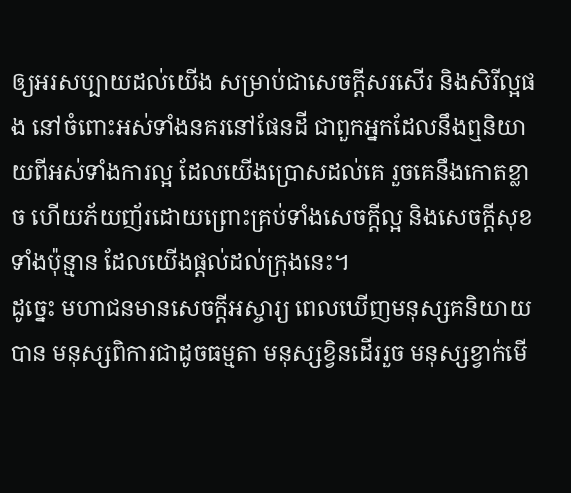ឲ្យអរសប្បាយដល់យើង សម្រាប់ជាសេចក្ដីសរសើរ និងសិរីល្អផង នៅចំពោះអស់ទាំងនគរនៅផែនដី ជាពួកអ្នកដែលនឹងឮនិយាយពីអស់ទាំងការល្អ ដែលយើងប្រោសដល់គេ រួចគេនឹងកោតខ្លាច ហើយភ័យញ័រដោយព្រោះគ្រប់ទាំងសេចក្ដីល្អ និងសេចក្ដីសុខទាំងប៉ុន្មាន ដែលយើងផ្តល់ដល់ក្រុងនេះ។
ដូច្នេះ មហាជនមានសេចក្តីអស្ចារ្យ ពេលឃើញមនុស្សគនិយាយបាន មនុស្សពិការជាដូចធម្មតា មនុស្សខ្វិនដើររួច មនុស្សខ្វាក់មើ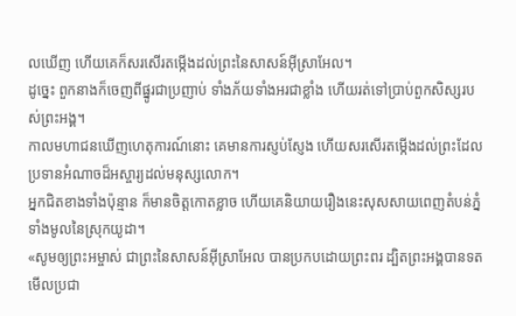លឃើញ ហើយគេក៏សរសើរតម្កើងដល់ព្រះនៃសាសន៍អ៊ីស្រាអែល។
ដូច្នេះ ពួកនាងក៏ចេញពីផ្នូរជាប្រញាប់ ទាំងភ័យទាំងអរជាខ្លាំង ហើយរត់ទៅប្រាប់ពួកសិស្សរបស់ព្រះអង្គ។
កាលមហាជនឃើញហេតុការណ៍នោះ គេមានការស្ញប់ស្ញែង ហើយសរសើរតម្កើងដល់ព្រះដែលប្រទានអំណាចដ៏អស្ចារ្យដល់មនុស្សលោក។
អ្នកជិតខាងទាំងប៉ុន្មាន ក៏មានចិត្តកោតខ្លាច ហើយគេនិយាយរឿងនេះសុសសាយពេញតំបន់ភ្នំទាំងមូលនៃស្រុកយូដា។
«សូមឲ្យព្រះអម្ចាស់ ជាព្រះនៃសាសន៍អ៊ីស្រាអែល បានប្រកបដោយព្រះពរ ដ្បិតព្រះអង្គបានទតមើលប្រជា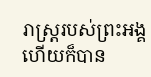រាស្ត្ររបស់ព្រះអង្គ ហើយក៏បាន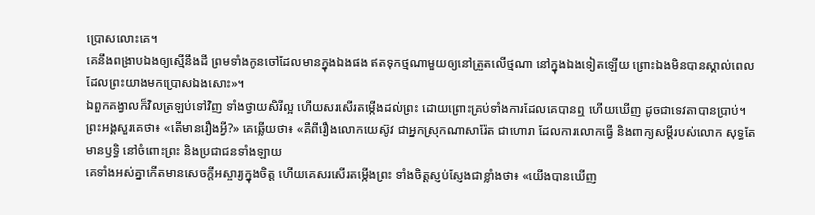ប្រោសលោះគេ។
គេនឹងពង្រាបឯងឲ្យស្មើនឹងដី ព្រមទាំងកូនចៅដែលមានក្នុងឯងផង ឥតទុកថ្មណាមួយឲ្យនៅត្រួតលើថ្មណា នៅក្នុងឯងទៀតឡើយ ព្រោះឯងមិនបានស្គាល់ពេល ដែលព្រះយាងមកប្រោសឯងសោះ»។
ឯពួកគង្វាលក៏វិលត្រឡប់ទៅវិញ ទាំងថ្វាយសិរីល្អ ហើយសរសើរតម្កើងដល់ព្រះ ដោយព្រោះគ្រប់ទាំងការដែលគេបានឮ ហើយឃើញ ដូចជាទេវតាបានប្រាប់។
ព្រះអង្គសួរគេថា៖ «តើមានរឿងអ្វី?» គេឆ្លើយថា៖ «គឺពីរឿងលោកយេស៊ូវ ជាអ្នកស្រុកណាសារ៉ែត ជាហោរា ដែលការលោកធ្វើ និងពាក្យសម្ដីរបស់លោក សុទ្ធតែមានឫទ្ធិ នៅចំពោះព្រះ និងប្រជាជនទាំងឡាយ
គេទាំងអស់គ្នាកើតមានសេចក្តីអស្ចារ្យក្នុងចិត្ត ហើយគេសរសើរតម្កើងព្រះ ទាំងចិត្តស្ញប់ស្ញែងជាខ្លាំងថា៖ «យើងបានឃើញ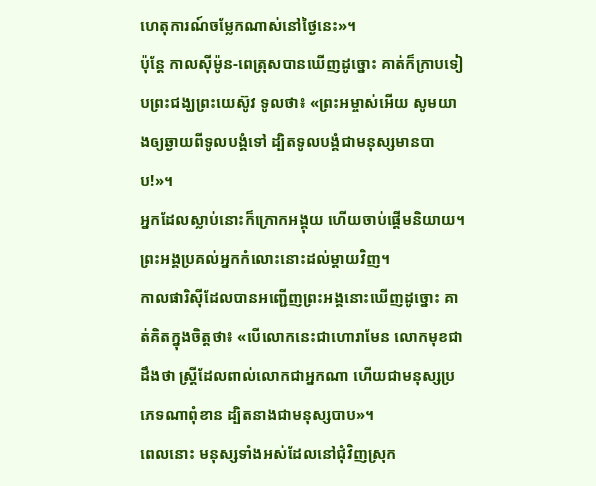ហេតុការណ៍ចម្លែកណាស់នៅថ្ងៃនេះ»។
ប៉ុន្ដែ កាលស៊ីម៉ូន-ពេត្រុសបានឃើញដូច្នោះ គាត់ក៏ក្រាបទៀបព្រះជង្ឃព្រះយេស៊ូវ ទូលថា៖ «ព្រះអម្ចាស់អើយ សូមយាងឲ្យឆ្ងាយពីទូលបង្គំទៅ ដ្បិតទូលបង្គំជាមនុស្សមានបាប!»។
អ្នកដែលស្លាប់នោះក៏ក្រោកអង្គុយ ហើយចាប់ផ្ដើមនិយាយ។ ព្រះអង្គប្រគល់អ្នកកំលោះនោះដល់ម្តាយវិញ។
កាលផារិស៊ីដែលបានអញ្ជើញព្រះអង្គនោះឃើញដូច្នោះ គាត់គិតក្នុងចិត្តថា៖ «បើលោកនេះជាហោរាមែន លោកមុខជាដឹងថា ស្ត្រីដែលពាល់លោកជាអ្នកណា ហើយជាមនុស្សប្រភេទណាពុំខាន ដ្បិតនាងជាមនុស្សបាប»។
ពេលនោះ មនុស្សទាំងអស់ដែលនៅជុំវិញស្រុក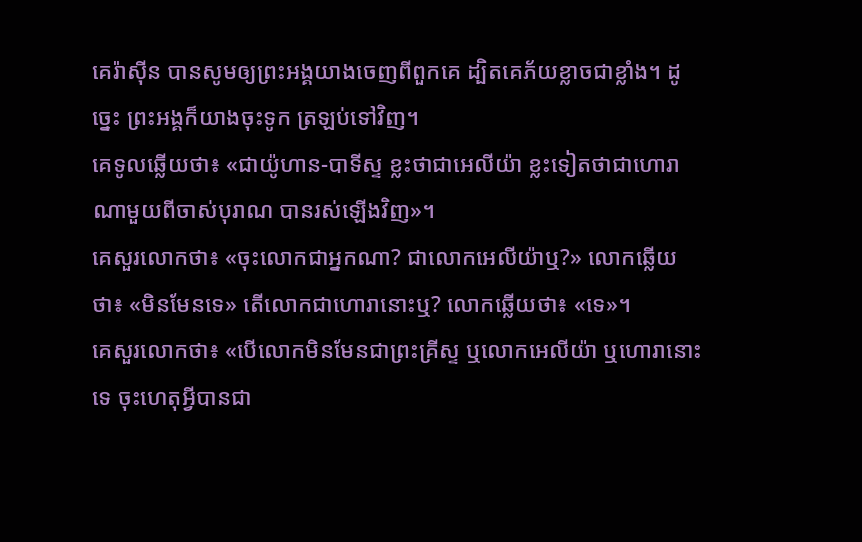គេរ៉ាស៊ីន បានសូមឲ្យព្រះអង្គយាងចេញពីពួកគេ ដ្បិតគេភ័យខ្លាចជាខ្លាំង។ ដូច្នេះ ព្រះអង្គក៏យាងចុះទូក ត្រឡប់ទៅវិញ។
គេទូលឆ្លើយថា៖ «ជាយ៉ូហាន-បាទីស្ទ ខ្លះថាជាអេលីយ៉ា ខ្លះទៀតថាជាហោរាណាមួយពីចាស់បុរាណ បានរស់ឡើងវិញ»។
គេសួរលោកថា៖ «ចុះលោកជាអ្នកណា? ជាលោកអេលីយ៉ាឬ?» លោកឆ្លើយថា៖ «មិនមែនទេ» តើលោកជាហោរានោះឬ? លោកឆ្លើយថា៖ «ទេ»។
គេសួរលោកថា៖ «បើលោកមិនមែនជាព្រះគ្រីស្ទ ឬលោកអេលីយ៉ា ឬហោរានោះទេ ចុះហេតុអ្វីបានជា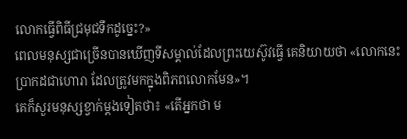លោកធ្វើពិធីជ្រមុជទឹកដូច្នេះ?»
ពេលមនុស្សជាច្រើនបានឃើញទីសម្គាល់ដែលព្រះយេស៊ូវធ្វើ គេនិយាយថា «លោកនេះប្រាកដជាហោរា ដែលត្រូវមកក្នុងពិភពលោកមែន»។
គេក៏សួរមនុស្សខ្វាក់ម្តងទៀតថា៖ «តើអ្នកថា ម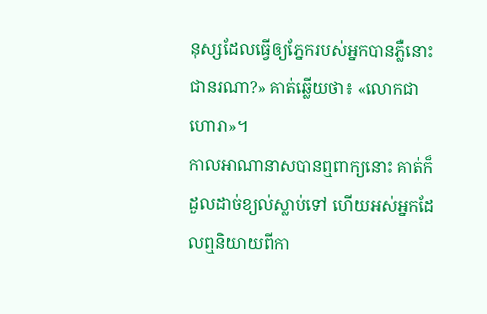នុស្សដែលធ្វើឲ្យភ្នែករបស់អ្នកបានភ្លឺនោះ ជានរណា?» គាត់ឆ្លើយថា៖ «លោកជាហោរា»។
កាលអាណានាសបានឮពាក្យនោះ គាត់ក៏ដួលដាច់ខ្យល់ស្លាប់ទៅ ហើយអស់អ្នកដែលឮនិយាយពីកា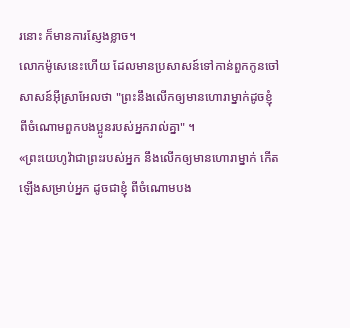រនោះ ក៏មានការស្ញែងខ្លាច។
លោកម៉ូសេនេះហើយ ដែលមានប្រសាសន៍ទៅកាន់ពួកកូនចៅសាសន៍អ៊ីស្រាអែលថា "ព្រះនឹងលើកឲ្យមានហោរាម្នាក់ដូចខ្ញុំ ពីចំណោមពួកបងប្អូនរបស់អ្នករាល់គ្នា" ។
«ព្រះយេហូវ៉ាជាព្រះរបស់អ្នក នឹងលើកឲ្យមានហោរាម្នាក់ កើតឡើងសម្រាប់អ្នក ដូចជាខ្ញុំ ពីចំណោមបង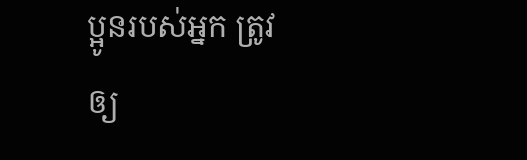ប្អូនរបស់អ្នក ត្រូវឲ្យ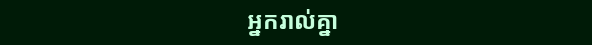អ្នករាល់គ្នា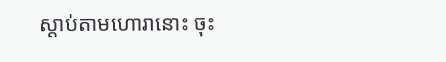ស្តាប់តាមហោរានោះ ចុះ